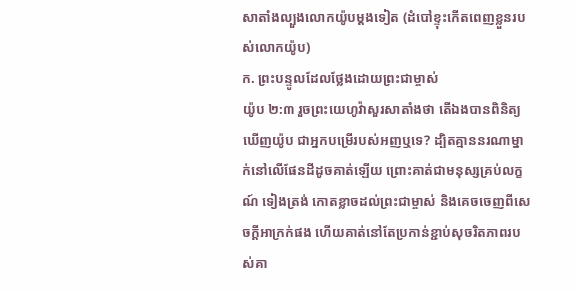សាតាំងល្បួងលោកយ៉ូបម្ដងទៀត (ដំបៅខ្ទុះកើតពេញខ្លួនរបស់លោកយ៉ូប)
ក. ព្រះបន្ទូលដែលថ្លែងដោយព្រះជាម្ចាស់
យ៉ូប ២:៣ រួចព្រះយេហូវ៉ាសួរសាតាំងថា តើឯងបានពិនិត្យឃើញយ៉ូប ជាអ្នកបម្រើរបស់អញឬទេ? ដ្បិតគ្មាននរណាម្នាក់នៅលើផែនដីដូចគាត់ឡើយ ព្រោះគាត់ជាមនុស្សគ្រប់លក្ខណ៍ ទៀងត្រង់ កោតខ្លាចដល់ព្រះជាម្ចាស់ និងគេចចេញពីសេចក្ដីអាក្រក់ផង ហើយគាត់នៅតែប្រកាន់ខ្ជាប់សុចរិតភាពរបស់គា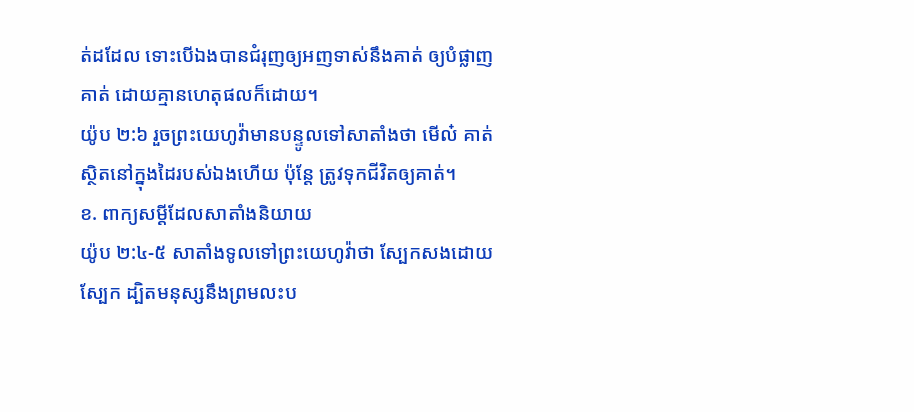ត់ដដែល ទោះបើឯងបានជំរុញឲ្យអញទាស់នឹងគាត់ ឲ្យបំផ្លាញគាត់ ដោយគ្មានហេតុផលក៏ដោយ។
យ៉ូប ២:៦ រួចព្រះយេហូវ៉ាមានបន្ទូលទៅសាតាំងថា មើល៎ គាត់ស្ថិតនៅក្នុងដៃរបស់ឯងហើយ ប៉ុន្តែ ត្រូវទុកជីវិតឲ្យគាត់។
ខ. ពាក្យសម្ដីដែលសាតាំងនិយាយ
យ៉ូប ២:៤-៥ សាតាំងទូលទៅព្រះយេហូវ៉ាថា ស្បែកសងដោយស្បែក ដ្បិតមនុស្សនឹងព្រមលះប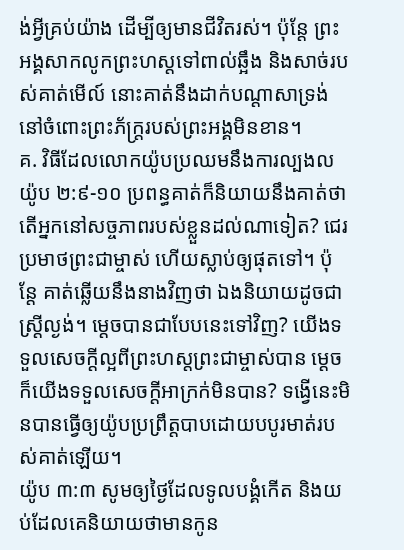ង់អ្វីគ្រប់យ៉ាង ដើម្បីឲ្យមានជីវិតរស់។ ប៉ុន្តែ ព្រះអង្គសាកលូកព្រះហស្តទៅពាល់ឆ្អឹង និងសាច់របស់គាត់មើល៍ នោះគាត់នឹងដាក់បណ្ដាសាទ្រង់ នៅចំពោះព្រះភ័ក្ត្ររបស់ព្រះអង្គមិនខាន។
គ. វិធីដែលលោកយ៉ូបប្រឈមនឹងការល្បងល
យ៉ូប ២:៩-១០ ប្រពន្ធគាត់ក៏និយាយនឹងគាត់ថា តើអ្នកនៅសច្ចភាពរបស់ខ្លួនដល់ណាទៀត? ជេរប្រមាថព្រះជាម្ចាស់ ហើយស្លាប់ឲ្យផុតទៅ។ ប៉ុន្តែ គាត់ឆ្លើយនឹងនាងវិញថា ឯងនិយាយដូចជាស្ត្រីល្ងង់។ ម្តេចបានជាបែបនេះទៅវិញ? យើងទទួលសេចក្ដីល្អពីព្រះហស្តព្រះជាម្ចាស់បាន ម្ដេចក៏យើងទទួលសេចក្ដីអាក្រក់មិនបាន? ទង្វើនេះមិនបានធ្វើឲ្យយ៉ូបប្រព្រឹត្តបាបដោយបបូរមាត់របស់គាត់ឡើយ។
យ៉ូប ៣:៣ សូមឲ្យថ្ងៃដែលទូលបង្គំកើត និងយប់ដែលគេនិយាយថាមានកូន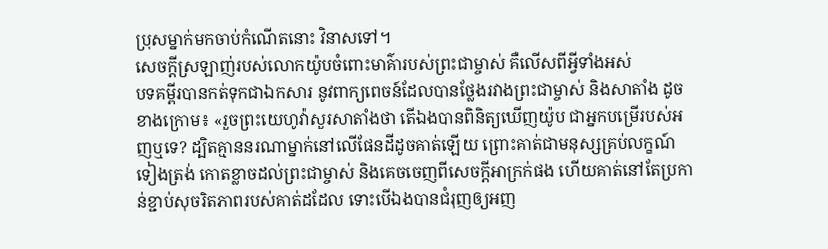ប្រុសម្នាក់មកចាប់កំណើតនោះ វិនាសទៅ។
សេចក្ដីស្រឡាញ់របស់លោកយ៉ូបចំពោះមាគ៌ារបស់ព្រះជាម្ចាស់ គឺលើសពីអ្វីទាំងអស់
បទគម្ពីរបានកត់ទុកជាឯកសារ នូវពាក្យពេចន៍ដែលបានថ្លែងរវាងព្រះជាម្ចាស់ និងសាតាំង ដូចខាងក្រោម៖ «រួចព្រះយេហូវ៉ាសួរសាតាំងថា តើឯងបានពិនិត្យឃើញយ៉ូប ជាអ្នកបម្រើរបស់អញឬទេ? ដ្បិតគ្មាននរណាម្នាក់នៅលើផែនដីដូចគាត់ឡើយ ព្រោះគាត់ជាមនុស្សគ្រប់លក្ខណ៍ ទៀងត្រង់ កោតខ្លាចដល់ព្រះជាម្ចាស់ និងគេចចេញពីសេចក្ដីអាក្រក់ផង ហើយគាត់នៅតែប្រកាន់ខ្ជាប់សុចរិតភាពរបស់គាត់ដដែល ទោះបើឯងបានជំរុញឲ្យអញ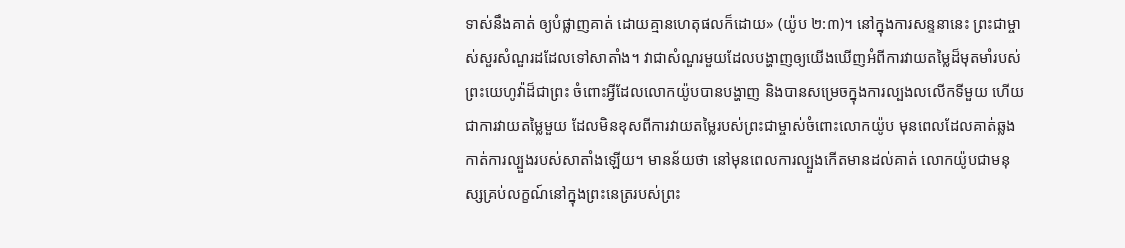ទាស់នឹងគាត់ ឲ្យបំផ្លាញគាត់ ដោយគ្មានហេតុផលក៏ដោយ» (យ៉ូប ២:៣)។ នៅក្នុងការសន្ទនានេះ ព្រះជាម្ចាស់សួរសំណួរដដែលទៅសាតាំង។ វាជាសំណួរមួយដែលបង្ហាញឲ្យយើងឃើញអំពីការវាយតម្លៃដ៏មុតមាំរបស់ព្រះយេហូវ៉ាដ៏ជាព្រះ ចំពោះអ្វីដែលលោកយ៉ូបបានបង្ហាញ និងបានសម្រេចក្នុងការល្បងលលើកទីមួយ ហើយជាការវាយតម្លៃមួយ ដែលមិនខុសពីការវាយតម្លៃរបស់ព្រះជាម្ចាស់ចំពោះលោកយ៉ូប មុនពេលដែលគាត់ឆ្លងកាត់ការល្បួងរបស់សាតាំងឡើយ។ មានន័យថា នៅមុនពេលការល្បួងកើតមានដល់គាត់ លោកយ៉ូបជាមនុស្សគ្រប់លក្ខណ៍នៅក្នុងព្រះនេត្ររបស់ព្រះ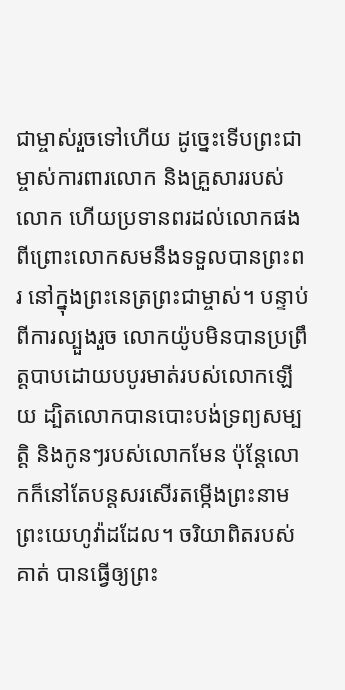ជាម្ចាស់រួចទៅហើយ ដូច្នេះទើបព្រះជាម្ចាស់ការពារលោក និងគ្រួសាររបស់លោក ហើយប្រទានពរដល់លោកផង ពីព្រោះលោកសមនឹងទទួលបានព្រះពរ នៅក្នុងព្រះនេត្រព្រះជាម្ចាស់។ បន្ទាប់ពីការល្បួងរួច លោកយ៉ូបមិនបានប្រព្រឹត្តបាបដោយបបូរមាត់របស់លោកឡើយ ដ្បិតលោកបានបោះបង់ទ្រព្យសម្បត្តិ និងកូនៗរបស់លោកមែន ប៉ុន្តែលោកក៏នៅតែបន្តសរសើរតម្កើងព្រះនាមព្រះយេហូវ៉ាដដែល។ ចរិយាពិតរបស់គាត់ បានធ្វើឲ្យព្រះ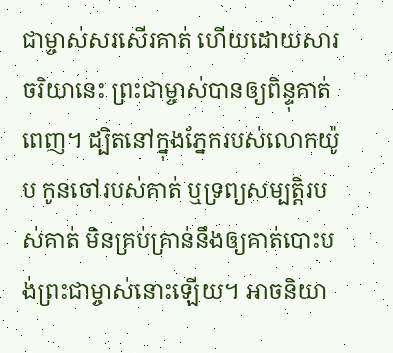ជាម្ចាស់សរសើរគាត់ ហើយដោយសារចរិយានេះ ព្រះជាម្ចាស់បានឲ្យពិន្ទុគាត់ពេញ។ ដ្បិតនៅក្នុងភ្នែករបស់លោកយ៉ូប កូនចៅរបស់គាត់ ឬទ្រព្យសម្បត្តិរបស់គាត់ មិនគ្រប់គ្រាន់នឹងឲ្យគាត់បោះបង់ព្រះជាម្ចាស់នោះឡើយ។ អាចនិយា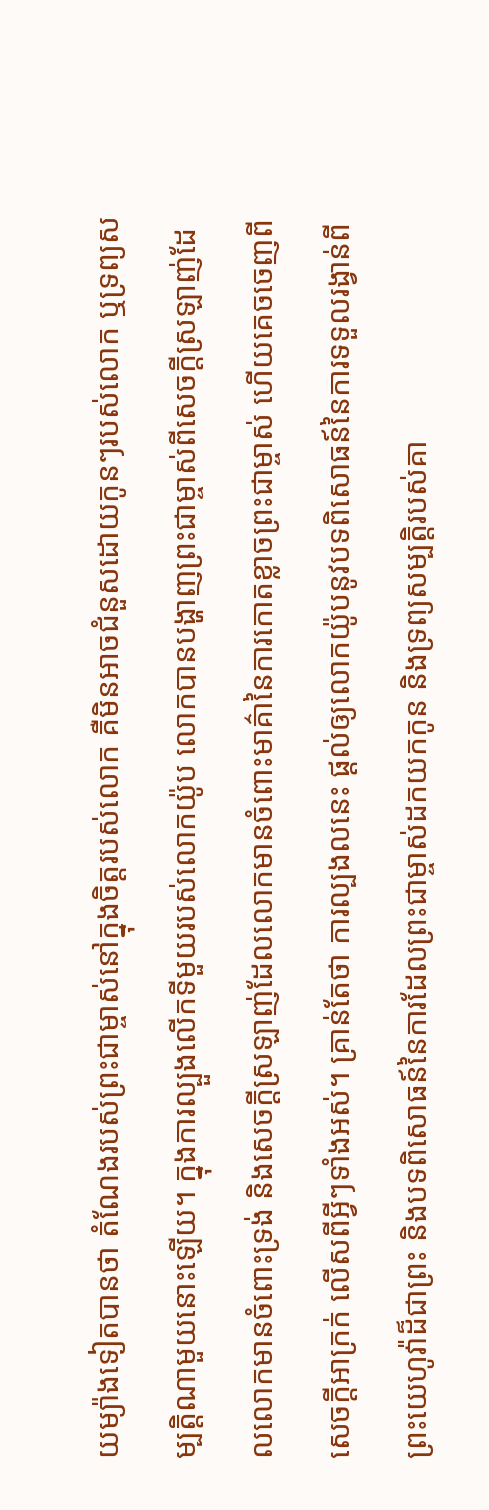យម្យ៉ាងទៀតបានថា តំណែងរបស់ព្រះជាម្ចាស់នៅក្នុងចិត្តរបស់លោក គឺមិនអាចជំនួសដោយកូនៗរបស់លោក ឬទ្រព្យសម្បត្តិណាមួយនោះឡើយ។ ក្នុងការល្បួងលើកទីមួយរបស់លោកយ៉ូប លោកបានបង្ហាញព្រះជាម្ចាស់ពីសេចក្ដីស្រឡាញ់ដែលលោកមានចំពោះទ្រង់ និងសេចក្ដីស្រឡាញ់ដែលលោកមានចំពោះមាគ៌ានៃការកោតខ្លាចព្រះជាម្ចាស់ ហើយគេចចេញពីសេចក្ដីអាក្រក់ លើសពីអ្វីៗទាំងអស់។ គ្រាន់តែថា ការល្បងលនេះ ផ្ដល់ឲ្យលោកយ៉ូបនូវបទពិសោធន៍នៃការទទួលរង្វាន់ពីព្រះយេហូវ៉ាដ៏ជាព្រះ និងបទពិសោធន៍នៃការដែលព្រះជាម្ចាស់ដកយកកូន និងទ្រព្យសម្បត្តិរបស់គា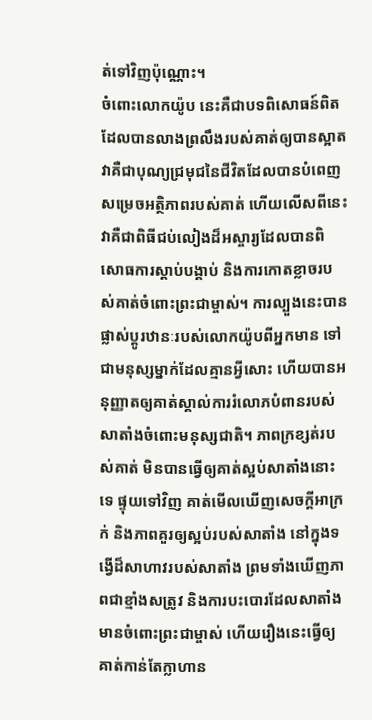ត់ទៅវិញប៉ុណ្ណោះ។
ចំពោះលោកយ៉ូប នេះគឺជាបទពិសោធន៍ពិតដែលបានលាងព្រលឹងរបស់គាត់ឲ្យបានស្អាត វាគឺជាបុណ្យជ្រមុជនៃជីវិតដែលបានបំពេញសម្រេចអត្ថិភាពរបស់គាត់ ហើយលើសពីនេះ វាគឺជាពិធីជប់លៀងដ៏អស្ចារ្យដែលបានពិសោធការស្ដាប់បង្គាប់ និងការកោតខ្លាចរបស់គាត់ចំពោះព្រះជាម្ចាស់។ ការល្បួងនេះបានផ្លាស់ប្ដូរឋានៈរបស់លោកយ៉ូបពីអ្នកមាន ទៅជាមនុស្សម្នាក់ដែលគ្មានអ្វីសោះ ហើយបានអនុញ្ញាតឲ្យគាត់ស្គាល់ការរំលោភបំពានរបស់សាតាំងចំពោះមនុស្សជាតិ។ ភាពក្រខ្សត់របស់គាត់ មិនបានធ្វើឲ្យគាត់ស្អប់សាតាំងនោះទេ ផ្ទុយទៅវិញ គាត់មើលឃើញសេចក្ដីអាក្រក់ និងភាពគួរឲ្យស្អប់របស់សាតាំង នៅក្នុងទង្វើដ៏សាហាវរបស់សាតាំង ព្រមទាំងឃើញភាពជាខ្មាំងសត្រូវ និងការបះបោរដែលសាតាំងមានចំពោះព្រះជាម្ចាស់ ហើយរឿងនេះធ្វើឲ្យគាត់កាន់តែក្លាហាន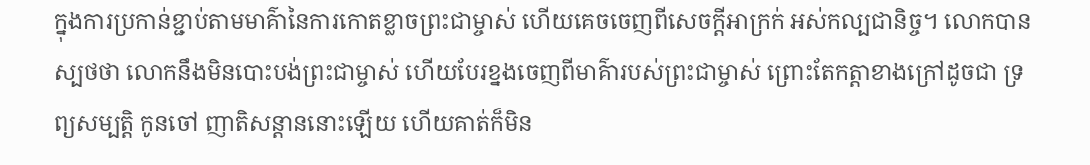ក្នុងការប្រកាន់ខ្ជាប់តាមមាគ៌ានៃការកោតខ្លាចព្រះជាម្ចាស់ ហើយគេចចេញពីសេចក្ដីអាក្រក់ អស់កល្បជានិច្ច។ លោកបានស្បថថា លោកនឹងមិនបោះបង់ព្រះជាម្ចាស់ ហើយបែរខ្នងចេញពីមាគ៌ារបស់ព្រះជាម្ចាស់ ព្រោះតែកត្តាខាងក្រៅដូចជា ទ្រព្យសម្បត្តិ កូនចៅ ញាតិសន្ដាននោះឡើយ ហើយគាត់ក៏មិន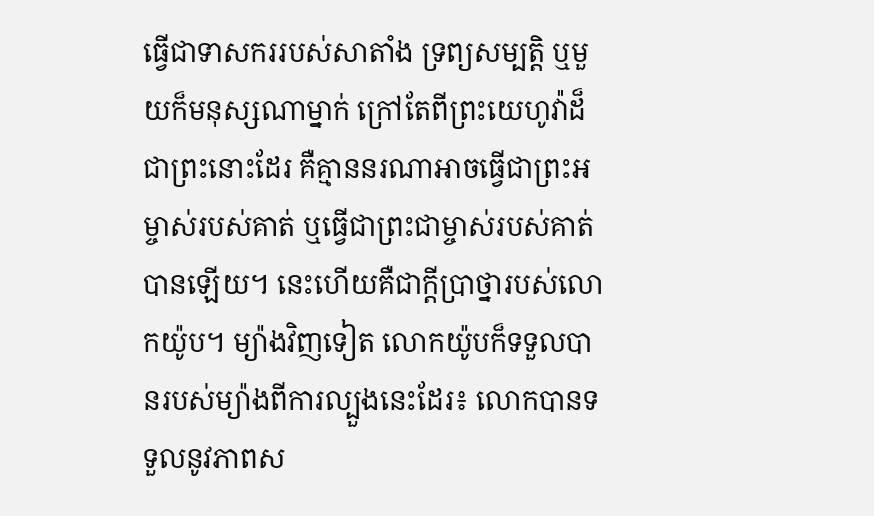ធ្វើជាទាសកររបស់សាតាំង ទ្រព្យសម្បត្តិ ឬមួយក៏មនុស្សណាម្នាក់ ក្រៅតែពីព្រះយេហូវ៉ាដ៏ជាព្រះនោះដែរ គឺគ្មាននរណាអាចធ្វើជាព្រះអម្ចាស់របស់គាត់ ឬធ្វើជាព្រះជាម្ចាស់របស់គាត់បានឡើយ។ នេះហើយគឺជាក្ដីប្រាថ្នារបស់លោកយ៉ូប។ ម្យ៉ាងវិញទៀត លោកយ៉ូបក៏ទទួលបានរបស់ម្យ៉ាងពីការល្បួងនេះដែរ៖ លោកបានទទួលនូវភាពស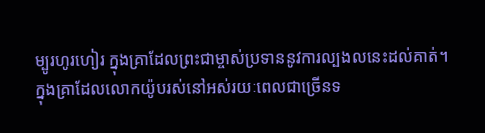ម្បូរហូរហៀរ ក្នុងគ្រាដែលព្រះជាម្ចាស់ប្រទាននូវការល្បងលនេះដល់គាត់។
ក្នុងគ្រាដែលលោកយ៉ូបរស់នៅអស់រយៈពេលជាច្រើនទ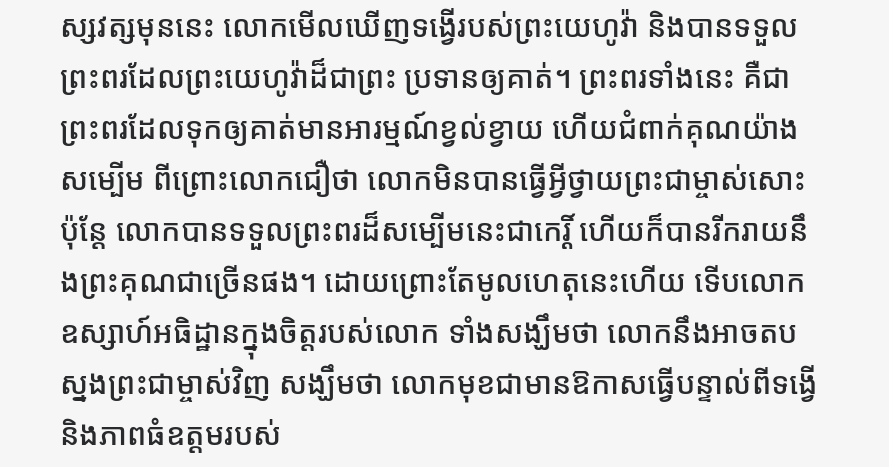ស្សវត្សមុននេះ លោកមើលឃើញទង្វើរបស់ព្រះយេហូវ៉ា និងបានទទួលព្រះពរដែលព្រះយេហូវ៉ាដ៏ជាព្រះ ប្រទានឲ្យគាត់។ ព្រះពរទាំងនេះ គឺជាព្រះពរដែលទុកឲ្យគាត់មានអារម្មណ៍ខ្វល់ខ្វាយ ហើយជំពាក់គុណយ៉ាងសម្បើម ពីព្រោះលោកជឿថា លោកមិនបានធ្វើអ្វីថ្វាយព្រះជាម្ចាស់សោះ ប៉ុន្តែ លោកបានទទួលព្រះពរដ៏សម្បើមនេះជាកេរ្តិ៍ ហើយក៏បានរីករាយនឹងព្រះគុណជាច្រើនផង។ ដោយព្រោះតែមូលហេតុនេះហើយ ទើបលោកឧស្សាហ៍អធិដ្ឋានក្នុងចិត្តរបស់លោក ទាំងសង្ឃឹមថា លោកនឹងអាចតបស្នងព្រះជាម្ចាស់វិញ សង្ឃឹមថា លោកមុខជាមានឱកាសធ្វើបន្ទាល់ពីទង្វើ និងភាពធំឧត្ដមរបស់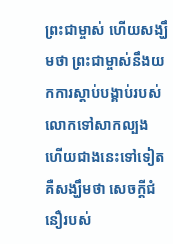ព្រះជាម្ចាស់ ហើយសង្ឃឹមថា ព្រះជាម្ចាស់នឹងយកការស្ដាប់បង្គាប់របស់លោកទៅសាកល្បង ហើយជាងនេះទៅទៀត គឺសង្ឃឹមថា សេចក្ដីជំនឿរបស់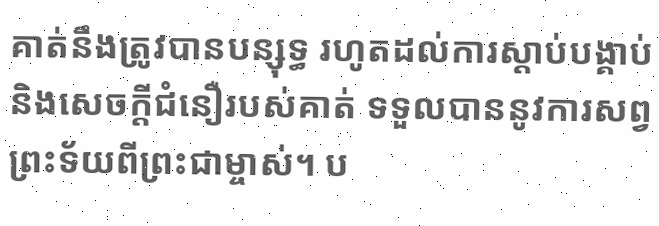គាត់នឹងត្រូវបានបន្សុទ្ធ រហូតដល់ការស្ដាប់បង្គាប់ និងសេចក្ដីជំនឿរបស់គាត់ ទទួលបាននូវការសព្វព្រះទ័យពីព្រះជាម្ចាស់។ ប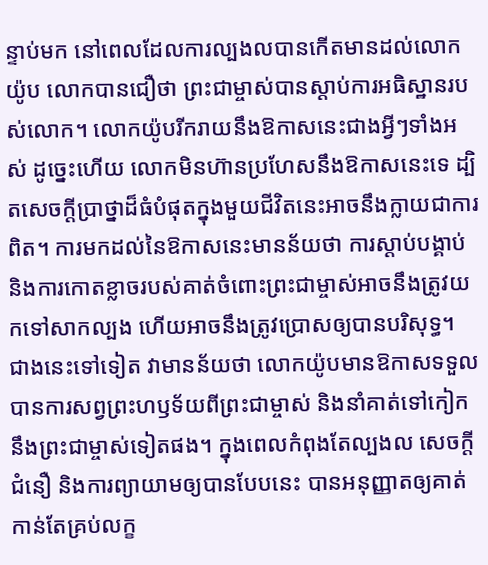ន្ទាប់មក នៅពេលដែលការល្បងលបានកើតមានដល់លោកយ៉ូប លោកបានជឿថា ព្រះជាម្ចាស់បានស្ដាប់ការអធិស្ឋានរបស់លោក។ លោកយ៉ូបរីករាយនឹងឱកាសនេះជាងអ្វីៗទាំងអស់ ដូច្នេះហើយ លោកមិនហ៊ានប្រហែសនឹងឱកាសនេះទេ ដ្បិតសេចក្ដីប្រាថ្នាដ៏ធំបំផុតក្នុងមួយជីវិតនេះអាចនឹងក្លាយជាការពិត។ ការមកដល់នៃឱកាសនេះមានន័យថា ការស្ដាប់បង្គាប់ និងការកោតខ្លាចរបស់គាត់ចំពោះព្រះជាម្ចាស់អាចនឹងត្រូវយកទៅសាកល្បង ហើយអាចនឹងត្រូវប្រោសឲ្យបានបរិសុទ្ធ។ ជាងនេះទៅទៀត វាមានន័យថា លោកយ៉ូបមានឱកាសទទួលបានការសព្វព្រះហឫទ័យពីព្រះជាម្ចាស់ និងនាំគាត់ទៅកៀកនឹងព្រះជាម្ចាស់ទៀតផង។ ក្នុងពេលកំពុងតែល្បងល សេចក្ដីជំនឿ និងការព្យាយាមឲ្យបានបែបនេះ បានអនុញ្ញាតឲ្យគាត់កាន់តែគ្រប់លក្ខ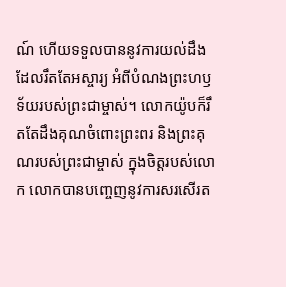ណ៍ ហើយទទួលបាននូវការយល់ដឹងដែលរឹតតែអស្ចារ្យ អំពីបំណងព្រះហឫទ័យរបស់ព្រះជាម្ចាស់។ លោកយ៉ូបក៏រឹតតែដឹងគុណចំពោះព្រះពរ និងព្រះគុណរបស់ព្រះជាម្ចាស់ ក្នុងចិត្តរបស់លោក លោកបានបញ្ចេញនូវការសរសើរត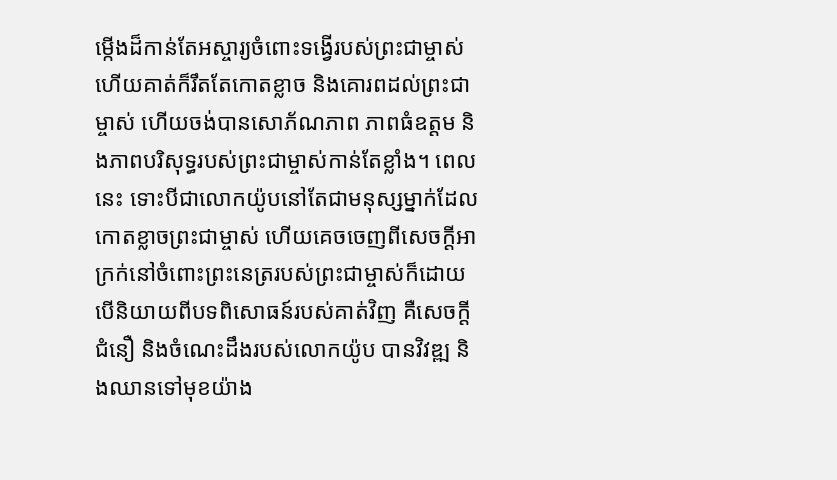ម្កើងដ៏កាន់តែអស្ចារ្យចំពោះទង្វើរបស់ព្រះជាម្ចាស់ ហើយគាត់ក៏រឹតតែកោតខ្លាច និងគោរពដល់ព្រះជាម្ចាស់ ហើយចង់បានសោភ័ណភាព ភាពធំឧត្ដម និងភាពបរិសុទ្ធរបស់ព្រះជាម្ចាស់កាន់តែខ្លាំង។ ពេលនេះ ទោះបីជាលោកយ៉ូបនៅតែជាមនុស្សម្នាក់ដែលកោតខ្លាចព្រះជាម្ចាស់ ហើយគេចចេញពីសេចក្ដីអាក្រក់នៅចំពោះព្រះនេត្ររបស់ព្រះជាម្ចាស់ក៏ដោយ បើនិយាយពីបទពិសោធន៍របស់គាត់វិញ គឺសេចក្ដីជំនឿ និងចំណេះដឹងរបស់លោកយ៉ូប បានវិវឌ្ឍ និងឈានទៅមុខយ៉ាង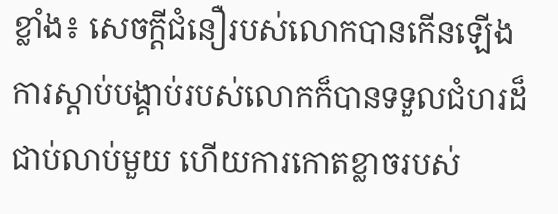ខ្លាំង៖ សេចក្ដីជំនឿរបស់លោកបានកើនឡើង ការស្ដាប់បង្គាប់របស់លោកក៏បានទទួលជំហរដ៏ជាប់លាប់មួយ ហើយការកោតខ្លាចរបស់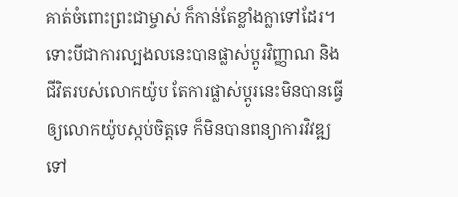គាត់ចំពោះព្រះជាម្ចាស់ ក៏កាន់តែខ្លាំងក្លាទៅដែរ។ ទោះបីជាការល្បងលនេះបានផ្លាស់ប្ដូរវិញ្ញាណ និងជីវិតរបស់លោកយ៉ូប តែការផ្លាស់ប្ដូរនេះមិនបានធ្វើឲ្យលោកយ៉ូបស្កប់ចិត្តទេ ក៏មិនបានពន្យាការវិវឌ្ឍទៅ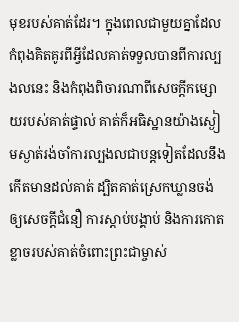មុខរបស់គាត់ដែរ។ ក្នុងពេលជាមួយគ្នាដែលកំពុងគិតគូរពីអ្វីដែលគាត់ទទួលបានពីការល្បងលនេះ និងកំពុងពិចារណាពីសេចក្ដីកម្សោយរបស់គាត់ផ្ទាល់ គាត់ក៏អធិស្ឋានយ៉ាងស្ងៀមស្ងាត់រង់ចាំការល្បងលជាបន្តទៀតដែលនឹងកើតមានដល់គាត់ ដ្បិតគាត់ស្រេកឃ្លានចង់ឲ្យសេចក្ដីជំនឿ ការស្ដាប់បង្គាប់ និងការកោតខ្លាចរបស់គាត់ចំពោះព្រះជាម្ចាស់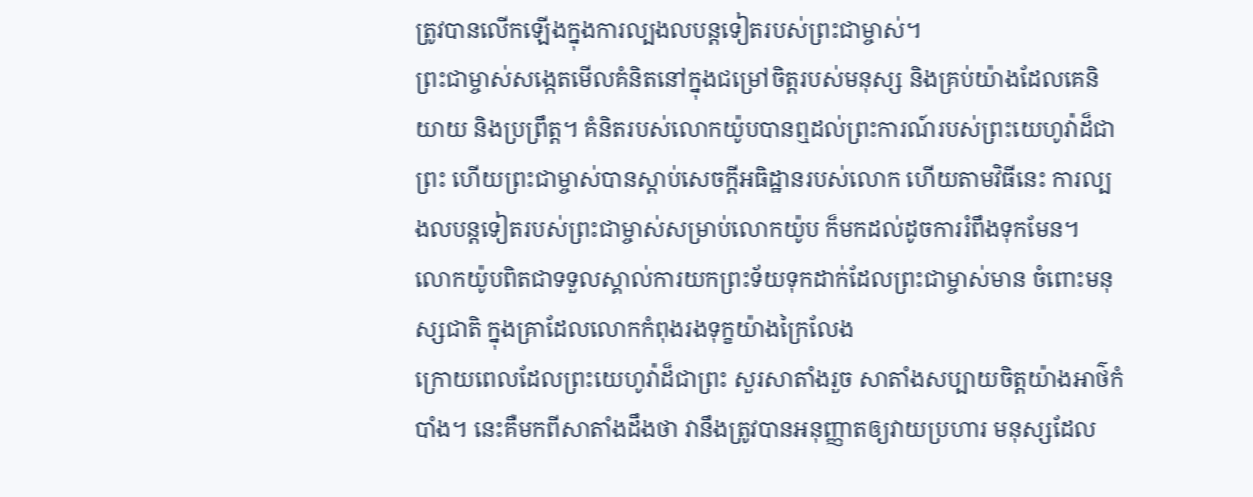ត្រូវបានលើកឡើងក្នុងការល្បងលបន្តទៀតរបស់ព្រះជាម្ចាស់។
ព្រះជាម្ចាស់សង្កេតមើលគំនិតនៅក្នុងជម្រៅចិត្តរបស់មនុស្ស និងគ្រប់យ៉ាងដែលគេនិយាយ និងប្រព្រឹត្ត។ គំនិតរបស់លោកយ៉ូបបានឮដល់ព្រះការណ៍របស់ព្រះយេហូវ៉ាដ៏ជាព្រះ ហើយព្រះជាម្ចាស់បានស្ដាប់សេចក្ដីអធិដ្ឋានរបស់លោក ហើយតាមវិធីនេះ ការល្បងលបន្តទៀតរបស់ព្រះជាម្ចាស់សម្រាប់លោកយ៉ូប ក៏មកដល់ដូចការរំពឹងទុកមែន។
លោកយ៉ូបពិតជាទទួលស្គាល់ការយកព្រះទ័យទុកដាក់ដែលព្រះជាម្ចាស់មាន ចំពោះមនុស្សជាតិ ក្នុងគ្រាដែលលោកកំពុងរងទុក្ខយ៉ាងក្រៃលែង
ក្រោយពេលដែលព្រះយេហូវ៉ាដ៏ជាព្រះ សួរសាតាំងរួច សាតាំងសប្បាយចិត្តយ៉ាងអាថ៌កំបាំង។ នេះគឺមកពីសាតាំងដឹងថា វានឹងត្រូវបានអនុញ្ញាតឲ្យវាយប្រហារ មនុស្សដែល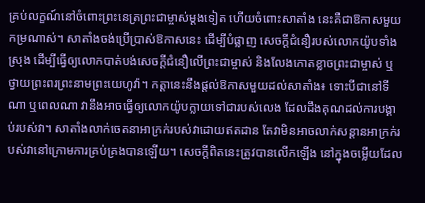គ្រប់លក្ខណ៍នៅចំពោះព្រះនេត្រព្រះជាម្ចាស់ម្ដងទៀត ហើយចំពោះសាតាំង នេះគឺជាឱកាសមួយកម្រណាស់។ សាតាំងចង់ប្រើប្រាស់ឱកាសនេះ ដើម្បីបំផ្លាញ សេចក្ដីជំនឿរបស់លោកយ៉ូបទាំងស្រុង ដើម្បីធ្វើឲ្យលោកបាត់បង់សេចក្ដីជំនឿលើព្រះជាម្ចាស់ និងលែងកោតខ្លាចព្រះជាម្ចាស់ ឬថ្វាយព្រះពរព្រះនាមព្រះយេហូវ៉ា។ កត្តានេះនឹងផ្ដល់ឱកាសមួយដល់សាតាំង៖ ទោះបីជានៅទីណា ឬពេលណា វានឹងអាចធ្វើឲ្យលោកយ៉ូបក្លាយទៅជារបស់លេង ដែលដឹងគុណដល់ការបង្គាប់របស់វា។ សាតាំងលាក់ចេតនាអាក្រក់របស់វាដោយឥតដាន តែវាមិនអាចលាក់សន្ដានអាក្រក់របស់វានៅក្រោមការគ្រប់គ្រងបានឡើយ។ សេចក្ដីពិតនេះត្រូវបានលើកឡើង នៅក្នុងចម្លើយដែល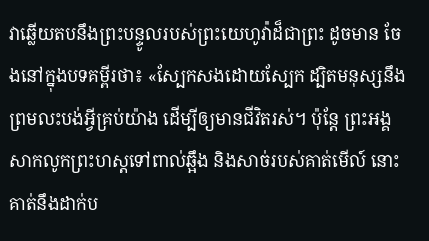វាឆ្លើយតបនឹងព្រះបន្ទូលរបស់ព្រះយេហូវ៉ាដ៏ជាព្រះ ដូចមាន ចែងនៅក្នុងបទគម្ពីរថា៖ «ស្បែកសងដោយស្បែក ដ្បិតមនុស្សនឹងព្រមលះបង់អ្វីគ្រប់យ៉ាង ដើម្បីឲ្យមានជីវិតរស់។ ប៉ុន្តែ ព្រះអង្គសាកលូកព្រះហស្តទៅពាល់ឆ្អឹង និងសាច់របស់គាត់មើល៍ នោះគាត់នឹងដាក់ប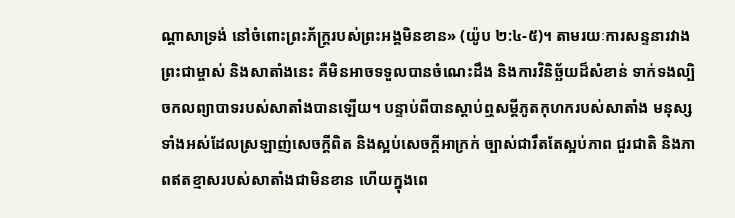ណ្ដាសាទ្រង់ នៅចំពោះព្រះភ័ក្ត្ររបស់ព្រះអង្គមិនខាន» (យ៉ូប ២:៤-៥)។ តាមរយៈការសន្ទនារវាងព្រះជាម្ចាស់ និងសាតាំងនេះ គឺមិនអាចទទួលបានចំណេះដឹង និងការវិនិច្ឆ័យដ៏សំខាន់ ទាក់ទងល្បិចកលព្យាបាទរបស់សាតាំងបានឡើយ។ បន្ទាប់ពីបានស្ដាប់ឮសម្ដីភូតកុហករបស់សាតាំង មនុស្សទាំងអស់ដែលស្រឡាញ់សេចក្ដីពិត និងស្អប់សេចក្ដីអាក្រក់ ច្បាស់ជារឹតតែស្អប់ភាព ជួរជាតិ និងភាពឥតខ្មាសរបស់សាតាំងជាមិនខាន ហើយក្នុងពេ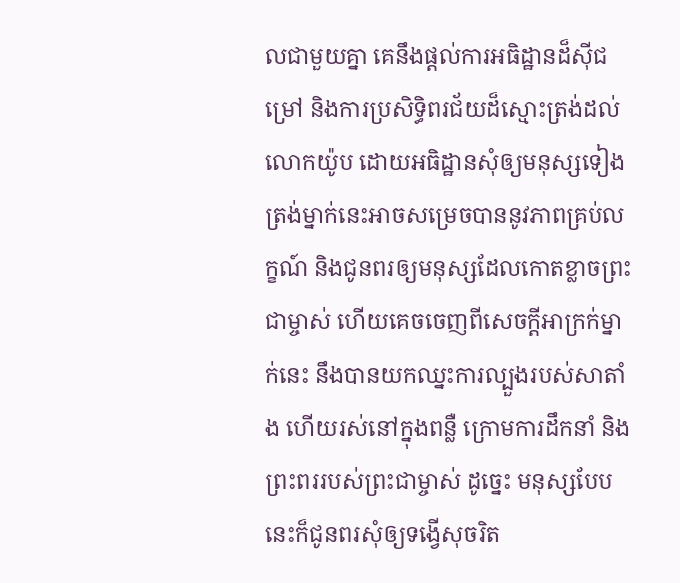លជាមួយគ្នា គេនឹងផ្ដល់ការអធិដ្ឋានដ៏ស៊ីជម្រៅ និងការប្រសិទ្ធិពរជ័យដ៏ស្មោះត្រង់ដល់លោកយ៉ូប ដោយអធិដ្ឋានសុំឲ្យមនុស្សទៀងត្រង់ម្នាក់នេះអាចសម្រេចបាននូវភាពគ្រប់លក្ខណ៍ និងជូនពរឲ្យមនុស្សដែលកោតខ្លាចព្រះជាម្ចាស់ ហើយគេចចេញពីសេចក្ដីអាក្រក់ម្នាក់នេះ នឹងបានយកឈ្នះការល្បួងរបស់សាតាំង ហើយរស់នៅក្នុងពន្លឺ ក្រោមការដឹកនាំ និងព្រះពររបស់ព្រះជាម្ចាស់ ដូច្នេះ មនុស្សបែបនេះក៏ជូនពរសុំឲ្យទង្វើសុចរិត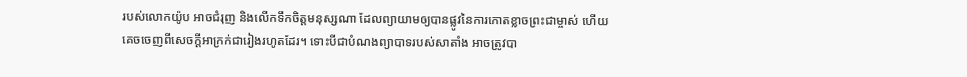របស់លោកយ៉ូប អាចជំរុញ និងលើកទឹកចិត្តមនុស្សណា ដែលព្យាយាមឲ្យបានផ្លូវនៃការកោតខ្លាចព្រះជាម្ចាស់ ហើយគេចចេញពីសេចក្ដីអាក្រក់ជារៀងរហូតដែរ។ ទោះបីជាបំណងព្យាបាទរបស់សាតាំង អាចត្រូវបា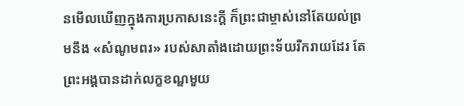នមើលឃើញក្នុងការប្រកាសនេះក្ដី ក៏ព្រះជាម្ចាស់នៅតែយល់ព្រមនឹង «សំណូមពរ» របស់សាតាំងដោយព្រះទ័យរីករាយដែរ តែព្រះអង្គបានដាក់លក្ខខណ្ឌមួយ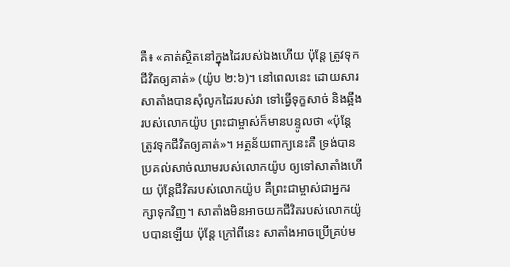គឺ៖ «គាត់ស្ថិតនៅក្នុងដៃរបស់ឯងហើយ ប៉ុន្តែ ត្រូវទុកជីវិតឲ្យគាត់» (យ៉ូប ២:៦)។ នៅពេលនេះ ដោយសារសាតាំងបានសុំលូកដៃរបស់វា ទៅធ្វើទុក្ខសាច់ និងឆ្អឹងរបស់លោកយ៉ូប ព្រះជាម្ចាស់ក៏មានបន្ទូលថា «ប៉ុន្តែ ត្រូវទុកជីវិតឲ្យគាត់»។ អត្ថន័យពាក្យនេះគឺ ទ្រង់បានប្រគល់សាច់ឈាមរបស់លោកយ៉ូប ឲ្យទៅសាតាំងហើយ ប៉ុន្តែជីវិតរបស់លោកយ៉ូប គឺព្រះជាម្ចាស់ជាអ្នករក្សាទុកវិញ។ សាតាំងមិនអាចយកជីវិតរបស់លោកយ៉ូបបានឡើយ ប៉ុន្តែ ក្រៅពីនេះ សាតាំងអាចប្រើគ្រប់ម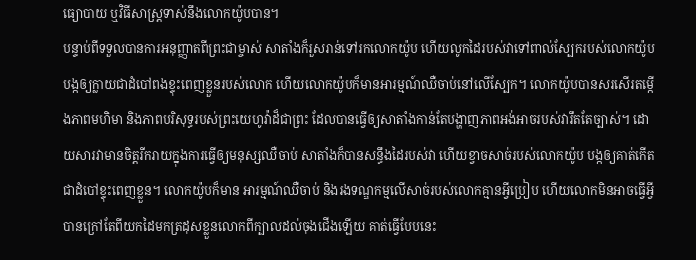ធ្យោបាយ ឬវិធីសាស្ត្រទាស់នឹងលោកយ៉ូបបាន។
បន្ទាប់ពីទទួលបានការអនុញ្ញាតពីព្រះជាម្ចាស់ សាតាំងក៏រួសរាន់ទៅរកលោកយ៉ូប ហើយលូកដៃរបស់វាទៅពាល់ស្បែករបស់លោកយ៉ូប បង្កឲ្យក្លាយជាដំបៅពងខ្ទុះពេញខ្លួនរបស់លោក ហើយលោកយ៉ូបក៏មានអារម្មណ៍ឈឺចាប់នៅលើស្បែក។ លោកយ៉ូបបានសរសើរតម្កើងភាពមហិមា និងភាពបរិសុទ្ធរបស់ព្រះយេហូវ៉ាដ៏ជាព្រះ ដែលបានធ្វើឲ្យសាតាំងកាន់តែបង្ហាញភាពអង់អាចរបស់វារឹតតែច្បាស់។ ដោយសារវាមានចិត្តរីករាយក្នុងការធ្វើឲ្យមនុស្សឈឺចាប់ សាតាំងក៏បានសន្ធឹងដៃរបស់វា ហើយខ្វាចសាច់របស់លោកយ៉ូប បង្កឲ្យគាត់កើតជាដំបៅខ្ទុះពេញខ្លួន។ លោកយ៉ូបក៏មាន អារម្មណ៍ឈឺចាប់ និងរងទណ្ឌកម្មលើសាច់របស់លោកគ្មានអ្វីប្រៀប ហើយលោកមិនអាចធ្វើអ្វីបានក្រៅតែពីយកដៃមកត្រដុសខ្លួនលោកពីក្បាលដល់ចុងជើងឡើយ គាត់ធ្វើបែបនេះ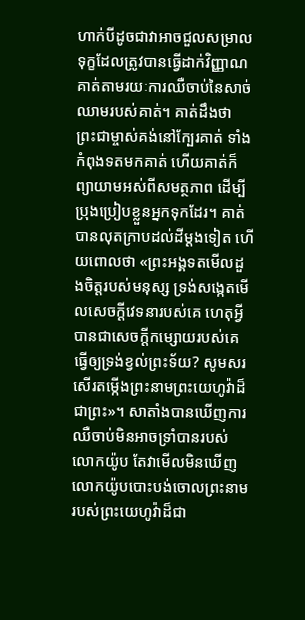ហាក់បីដូចជាវាអាចជួលសម្រាលទុក្ខដែលត្រូវបានធ្វើដាក់វិញ្ញាណគាត់តាមរយៈការឈឺចាប់នៃសាច់ឈាមរបស់គាត់។ គាត់ដឹងថា ព្រះជាម្ចាស់គង់នៅក្បែរគាត់ ទាំងកំពុងទតមកគាត់ ហើយគាត់ក៏ព្យាយាមអស់ពីសមត្ថភាព ដើម្បីប្រុងប្រៀបខ្លួនអ្នកទុកដែរ។ គាត់បានលុតក្រាបដល់ដីម្ដងទៀត ហើយពោលថា «ព្រះអង្គទតមើលដួងចិត្តរបស់មនុស្ស ទ្រង់សង្កេតមើលសេចក្ដីវេទនារបស់គេ ហេតុអ្វីបានជាសេចក្ដីកម្សោយរបស់គេធ្វើឲ្យទ្រង់ខ្វល់ព្រះទ័យ? សូមសរសើរតម្កើងព្រះនាមព្រះយេហូវ៉ាដ៏ជាព្រះ»។ សាតាំងបានឃើញការឈឺចាប់មិនអាចទ្រាំបានរបស់លោកយ៉ូប តែវាមើលមិនឃើញ លោកយ៉ូបបោះបង់ចោលព្រះនាមរបស់ព្រះយេហូវ៉ាដ៏ជា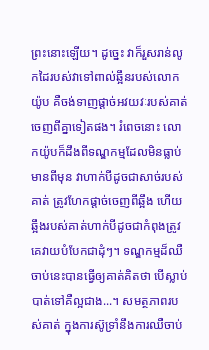ព្រះនោះឡើយ។ ដូច្នេះ វាក៏រួសរាន់លូកដៃរបស់វាទៅពាល់ឆ្អឹនរបស់លោកយ៉ូប គឺចង់ទាញផ្ដាច់អវយវៈរបស់គាត់ចេញពីគ្នាទៀតផង។ រំពេចនោះ លោកយ៉ូបក៏ដឹងពីទណ្ឌកម្មដែលមិនធ្លាប់មានពីមុន វាហាក់បីដូចជាសាច់របស់គាត់ ត្រូវហែកផ្ដាច់ចេញពីឆ្អឹង ហើយឆ្អឹងរបស់គាត់ហាក់បីដូចជាកំពុងត្រូវគេវាយបំបែកជាដុំៗ។ ទណ្ឌកម្មដ៏ឈឺចាប់នេះបានធ្វើឲ្យគាត់គិតថា បើស្លាប់បាត់ទៅគឺល្អជាង...។ សមត្ថភាពរបស់គាត់ ក្នុងការស៊ូទ្រាំនឹងការឈឺចាប់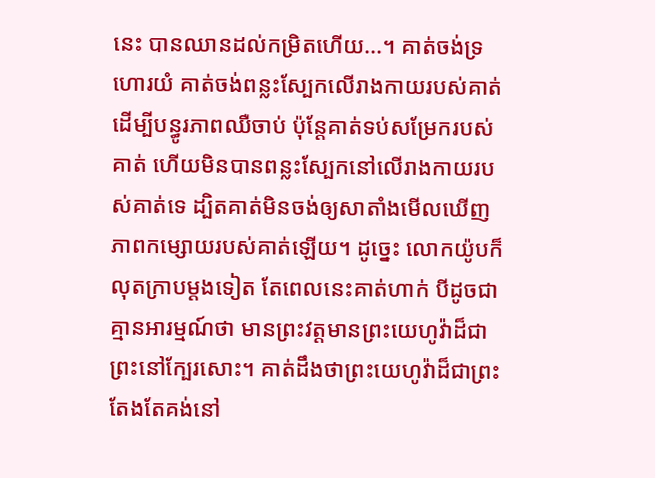នេះ បានឈានដល់កម្រិតហើយ...។ គាត់ចង់ទ្រហោរយំ គាត់ចង់ពន្លះស្បែកលើរាងកាយរបស់គាត់ ដើម្បីបន្ធូរភាពឈឺចាប់ ប៉ុន្តែគាត់ទប់សម្រែករបស់គាត់ ហើយមិនបានពន្លះស្បែកនៅលើរាងកាយរបស់គាត់ទេ ដ្បិតគាត់មិនចង់ឲ្យសាតាំងមើលឃើញភាពកម្សោយរបស់គាត់ឡើយ។ ដូច្នេះ លោកយ៉ូបក៏លុតក្រាបម្ដងទៀត តែពេលនេះគាត់ហាក់ បីដូចជាគ្មានអារម្មណ៍ថា មានព្រះវត្តមានព្រះយេហូវ៉ាដ៏ជាព្រះនៅក្បែរសោះ។ គាត់ដឹងថាព្រះយេហូវ៉ាដ៏ជាព្រះតែងតែគង់នៅ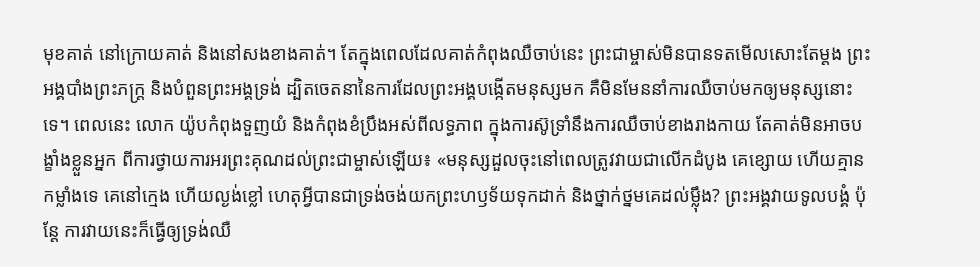មុខគាត់ នៅក្រោយគាត់ និងនៅសងខាងគាត់។ តែក្នុងពេលដែលគាត់កំពុងឈឺចាប់នេះ ព្រះជាម្ចាស់មិនបានទតមើលសោះតែម្ដង ព្រះអង្គបាំងព្រះភក្ត្រ និងបំពួនព្រះអង្គទ្រង់ ដ្បិតចេតនានៃការដែលព្រះអង្គបង្កើតមនុស្សមក គឺមិនមែននាំការឈឺចាប់មកឲ្យមនុស្សនោះទេ។ ពេលនេះ លោក យ៉ូបកំពុងទួញយំ និងកំពុងខំប្រឹងអស់ពីលទ្ធភាព ក្នុងការស៊ូទ្រាំនឹងការឈឺចាប់ខាងរាងកាយ តែគាត់មិនអាចបង្ខាំងខ្លួនអ្នក ពីការថ្វាយការអរព្រះគុណដល់ព្រះជាម្ចាស់ឡើយ៖ «មនុស្សដួលចុះនៅពេលត្រូវវាយជាលើកដំបូង គេខ្សោយ ហើយគ្មានកម្លាំងទេ គេនៅក្មេង ហើយល្ងង់ខ្លៅ ហេតុអ្វីបានជាទ្រង់ចង់យកព្រះហឫទ័យទុកដាក់ និងថ្នាក់ថ្នមគេដល់ម្ល៉ឹង? ព្រះអង្គវាយទូលបង្គំ ប៉ុន្តែ ការវាយនេះក៏ធ្វើឲ្យទ្រង់ឈឺ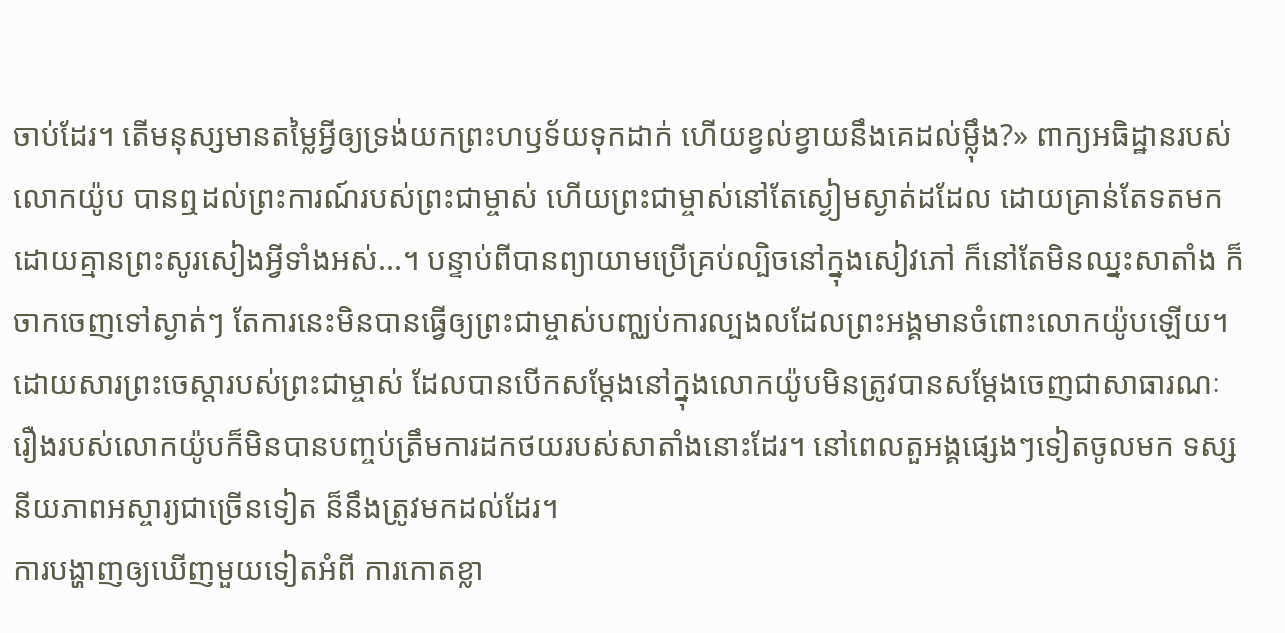ចាប់ដែរ។ តើមនុស្សមានតម្លៃអ្វីឲ្យទ្រង់យកព្រះហឫទ័យទុកដាក់ ហើយខ្វល់ខ្វាយនឹងគេដល់ម្ល៉ឹង?» ពាក្យអធិដ្ឋានរបស់លោកយ៉ូប បានឮដល់ព្រះការណ៍របស់ព្រះជាម្ចាស់ ហើយព្រះជាម្ចាស់នៅតែស្ងៀមស្ងាត់ដដែល ដោយគ្រាន់តែទតមកដោយគ្មានព្រះសូរសៀងអ្វីទាំងអស់...។ បន្ទាប់ពីបានព្យាយាមប្រើគ្រប់ល្បិចនៅក្នុងសៀវភៅ ក៏នៅតែមិនឈ្នះសាតាំង ក៏ចាកចេញទៅស្ងាត់ៗ តែការនេះមិនបានធ្វើឲ្យព្រះជាម្ចាស់បញ្ឈប់ការល្បងលដែលព្រះអង្គមានចំពោះលោកយ៉ូបឡើយ។ ដោយសារព្រះចេស្ដារបស់ព្រះជាម្ចាស់ ដែលបានបើកសម្ដែងនៅក្នុងលោកយ៉ូបមិនត្រូវបានសម្ដែងចេញជាសាធារណៈ រឿងរបស់លោកយ៉ូបក៏មិនបានបញ្ចប់ត្រឹមការដកថយរបស់សាតាំងនោះដែរ។ នៅពេលតួអង្គផ្សេងៗទៀតចូលមក ទស្សនីយភាពអស្ចារ្យជាច្រើនទៀត ន៏នឹងត្រូវមកដល់ដែរ។
ការបង្ហាញឲ្យឃើញមួយទៀតអំពី ការកោតខ្លា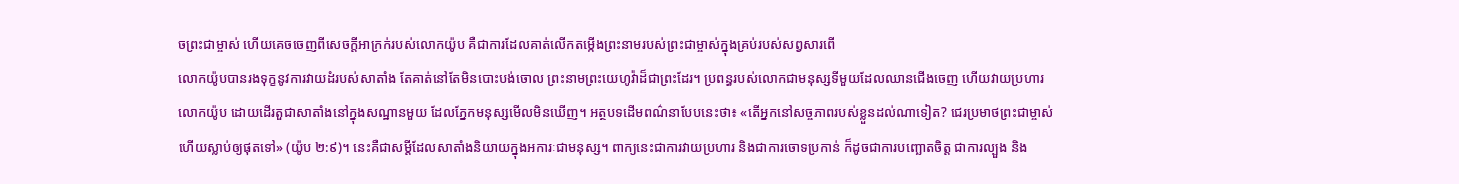ចព្រះជាម្ចាស់ ហើយគេចចេញពីសេចក្ដីអាក្រក់របស់លោកយ៉ូប គឺជាការដែលគាត់លើកតម្កើងព្រះនាមរបស់ព្រះជាម្ចាស់ក្នុងគ្រប់របស់សព្វសារពើ
លោកយ៉ូបបានរងទុក្ខនូវការវាយដំរបស់សាតាំង តែគាត់នៅតែមិនបោះបង់ចោល ព្រះនាមព្រះយេហូវ៉ាដ៏ជាព្រះដែរ។ ប្រពន្ធរបស់លោកជាមនុស្សទីមួយដែលឈានជើងចេញ ហើយវាយប្រហារលោកយ៉ូប ដោយដើរតួជាសាតាំងនៅក្នុងសណ្ឋានមួយ ដែលភ្នែកមនុស្សមើលមិនឃើញ។ អត្ថបទដើមពណ៌នាបែបនេះថា៖ «តើអ្នកនៅសច្ចភាពរបស់ខ្លួនដល់ណាទៀត? ជេរប្រមាថព្រះជាម្ចាស់ ហើយស្លាប់ឲ្យផុតទៅ» (យ៉ូប ២:៩)។ នេះគឺជាសម្ដីដែលសាតាំងនិយាយក្នុងអការៈជាមនុស្ស។ ពាក្យនេះជាការវាយប្រហារ និងជាការចោទប្រកាន់ ក៏ដូចជាការបញ្ឆោតចិត្ត ជាការល្បួង និង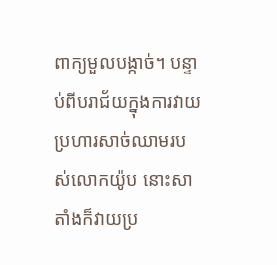ពាក្យមួលបង្កាច់។ បន្ទាប់ពីបរាជ័យក្នុងការវាយប្រហារសាច់ឈាមរបស់លោកយ៉ូប នោះសាតាំងក៏វាយប្រ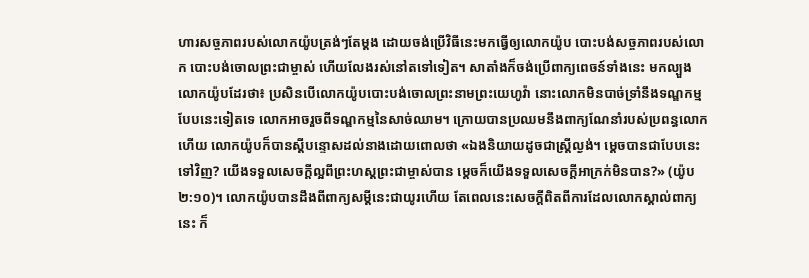ហារសច្ចភាពរបស់លោកយ៉ូបត្រង់ៗតែម្ដង ដោយចង់ប្រើវិធីនេះមកធ្វើឲ្យលោកយ៉ូប បោះបង់សច្ចភាពរបស់លោក បោះបង់ចោលព្រះជាម្ចាស់ ហើយលែងរស់នៅតទៅទៀត។ សាតាំងក៏ចង់ប្រើពាក្យពេចន៍ទាំងនេះ មកល្បួងលោកយ៉ូបដែរថា៖ ប្រសិនបើលោកយ៉ូបបោះបង់ចោលព្រះនាមព្រះយេហូវ៉ា នោះលោកមិនបាច់ទ្រាំនឹងទណ្ឌកម្មបែបនេះទៀតទេ លោកអាចរួចពីទណ្ឌកម្មនៃសាច់ឈាម។ ក្រោយបានប្រឈមនឹងពាក្យណែនាំរបស់ប្រពន្ធលោកហើយ លោកយ៉ូបក៏បានស្ដីបន្ទោសដល់នាងដោយពោលថា «ឯងនិយាយដូចជាស្ត្រីល្ងង់។ ម្តេចបានជាបែបនេះទៅវិញ? យើងទទួលសេចក្ដីល្អពីព្រះហស្តព្រះជាម្ចាស់បាន ម្ដេចក៏យើងទទួលសេចក្ដីអាក្រក់មិនបាន?» (យ៉ូប ២:១០)។ លោកយ៉ូបបានដឹងពីពាក្យសម្ដីនេះជាយូរហើយ តែពេលនេះសេចក្ដីពិតពីការដែលលោកស្គាល់ពាក្យនេះ ក៏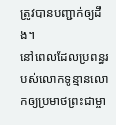ត្រូវបានបញ្ជាក់ឲ្យដឹង។
នៅពេលដែលប្រពន្ធរបស់លោកទូន្មានលោកឲ្យប្រមាថព្រះជាម្ចា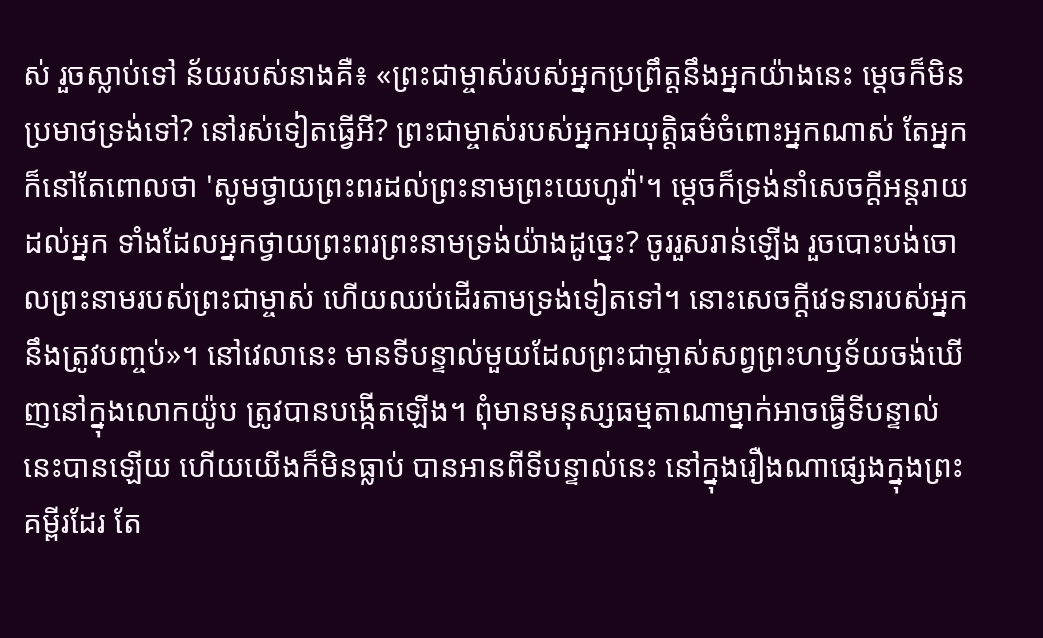ស់ រួចស្លាប់ទៅ ន័យរបស់នាងគឺ៖ «ព្រះជាម្ចាស់របស់អ្នកប្រព្រឹត្តនឹងអ្នកយ៉ាងនេះ ម្ដេចក៏មិនប្រមាថទ្រង់ទៅ? នៅរស់ទៀតធ្វើអី? ព្រះជាម្ចាស់របស់អ្នកអយុត្តិធម៌ចំពោះអ្នកណាស់ តែអ្នកក៏នៅតែពោលថា 'សូមថ្វាយព្រះពរដល់ព្រះនាមព្រះយេហូវ៉ា'។ ម្ដេចក៏ទ្រង់នាំសេចក្ដីអន្តរាយដល់អ្នក ទាំងដែលអ្នកថ្វាយព្រះពរព្រះនាមទ្រង់យ៉ាងដូច្នេះ? ចូររួសរាន់ឡើង រួចបោះបង់ចោលព្រះនាមរបស់ព្រះជាម្ចាស់ ហើយឈប់ដើរតាមទ្រង់ទៀតទៅ។ នោះសេចក្ដីវេទនារបស់អ្នកនឹងត្រូវបញ្ចប់»។ នៅវេលានេះ មានទីបន្ទាល់មួយដែលព្រះជាម្ចាស់សព្វព្រះហឫទ័យចង់ឃើញនៅក្នុងលោកយ៉ូប ត្រូវបានបង្កើតឡើង។ ពុំមានមនុស្សធម្មតាណាម្នាក់អាចធ្វើទីបន្ទាល់នេះបានឡើយ ហើយយើងក៏មិនធ្លាប់ បានអានពីទីបន្ទាល់នេះ នៅក្នុងរឿងណាផ្សេងក្នុងព្រះគម្ពីរដែរ តែ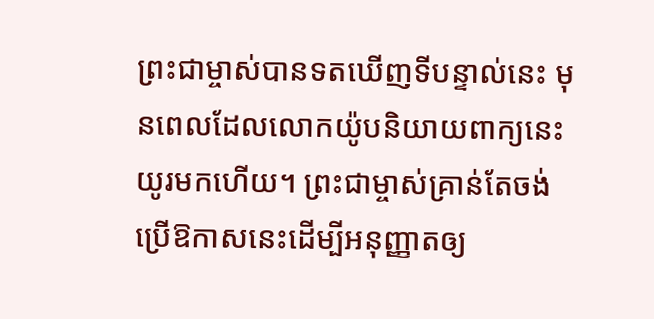ព្រះជាម្ចាស់បានទតឃើញទីបន្ទាល់នេះ មុនពេលដែលលោកយ៉ូបនិយាយពាក្យនេះយូរមកហើយ។ ព្រះជាម្ចាស់គ្រាន់តែចង់ប្រើឱកាសនេះដើម្បីអនុញ្ញាតឲ្យ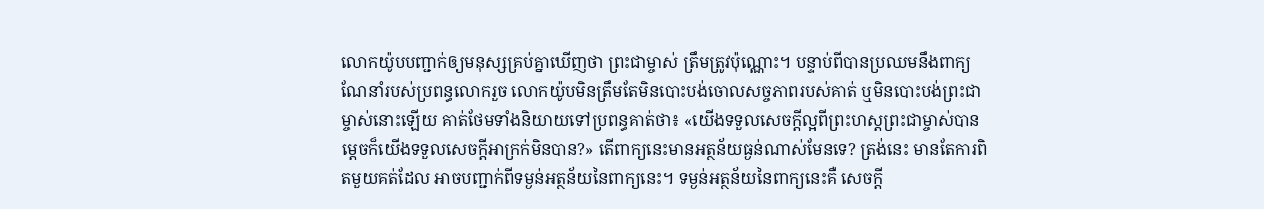លោកយ៉ូបបញ្ជាក់ឲ្យមនុស្សគ្រប់គ្នាឃើញថា ព្រះជាម្ចាស់ ត្រឹមត្រូវប៉ុណ្ណោះ។ បន្ទាប់ពីបានប្រឈមនឹងពាក្យណែនាំរបស់ប្រពន្ធលោករួច លោកយ៉ូបមិនត្រឹមតែមិនបោះបង់ចោលសច្ចភាពរបស់គាត់ ឬមិនបោះបង់ព្រះជាម្ចាស់នោះឡើយ គាត់ថែមទាំងនិយាយទៅប្រពន្ធគាត់ថា៖ «យើងទទួលសេចក្ដីល្អពីព្រះហស្តព្រះជាម្ចាស់បាន ម្ដេចក៏យើងទទួលសេចក្ដីអាក្រក់មិនបាន?» តើពាក្យនេះមានអត្ថន័យធ្ងន់ណាស់មែនទេ? ត្រង់នេះ មានតែការពិតមួយគត់ដែល អាចបញ្ជាក់ពីទម្ងន់អត្ថន័យនៃពាក្យនេះ។ ទម្ងន់អត្ថន័យនៃពាក្យនេះគឺ សេចក្ដី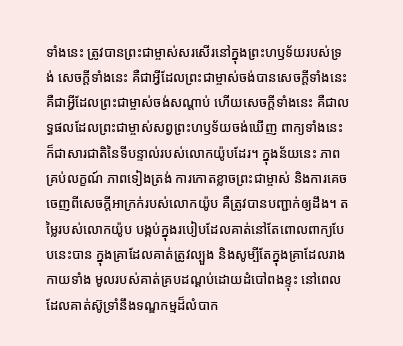ទាំងនេះ ត្រូវបានព្រះជាម្ចាស់សរសើរនៅក្នុងព្រះហឫទ័យរបស់ទ្រង់ សេចក្ដីទាំងនេះ គឺជាអ្វីដែលព្រះជាម្ចាស់ចង់បានសេចក្ដីទាំងនេះ គឺជាអ្វីដែលព្រះជាម្ចាស់ចង់សណ្ដាប់ ហើយសេចក្ដីទាំងនេះ គឺជាលទ្ធផលដែលព្រះជាម្ចាស់សព្វព្រះហឫទ័យចង់ឃើញ ពាក្យទាំងនេះក៏ជាសារជាតិនៃទីបន្ទាល់របស់លោកយ៉ូបដែរ។ ក្នុងន័យនេះ ភាពគ្រប់លក្ខណ៍ ភាពទៀងត្រង់ ការកោតខ្លាចព្រះជាម្ចាស់ និងការគេចចេញពីសេចក្ដីអាក្រក់របស់លោកយ៉ូប គឺត្រូវបានបញ្ជាក់ឲ្យដឹង។ តម្លៃរបស់លោកយ៉ូប បង្កប់ក្នុងរបៀបដែលគាត់នៅតែពោលពាក្យបែបនេះបាន ក្នុងគ្រាដែលគាត់ត្រូវល្បួង និងសូម្បីតែក្នុងគ្រាដែលរាងកាយទាំង មូលរបស់គាត់គ្របដណ្ដប់ដោយដំបៅពងខ្ទុះ នៅពេលដែលគាត់ស៊ូទ្រាំនឹងទណ្ឌកម្មដ៏លំបាក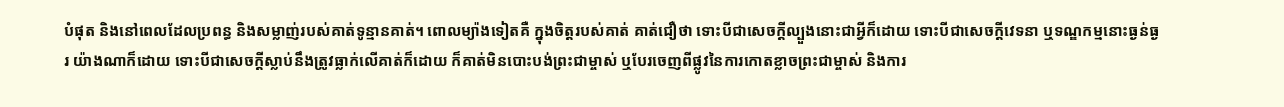បំផុត និងនៅពេលដែលប្រពន្ធ និងសម្លាញ់របស់គាត់ទូន្មានគាត់។ ពោលម្យ៉ាងទៀតគឺ ក្នុងចិត្តរបស់គាត់ គាត់ជឿថា ទោះបីជាសេចក្ដីល្បួងនោះជាអ្វីក៏ដោយ ទោះបីជាសេចក្ដីវេទនា ឬទណ្ឌកម្មនោះធ្ងន់ធ្ងរ យ៉ាងណាក៏ដោយ ទោះបីជាសេចក្ដីស្លាប់នឹងត្រូវធ្លាក់លើគាត់ក៏ដោយ ក៏គាត់មិនបោះបង់ព្រះជាម្ចាស់ ឬបែរចេញពីផ្លូវនៃការកោតខ្លាចព្រះជាម្ចាស់ និងការ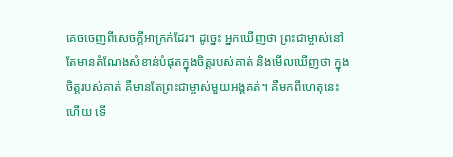គេចចេញពីសេចក្ដីអាក្រក់ដែរ។ ដូច្នេះ អ្នកឃើញថា ព្រះជាម្ចាស់នៅតែមានតំណែងសំខាន់បំផុតក្នុងចិត្តរបស់គាត់ និងមើលឃើញថា ក្នុងចិត្តរបស់គាត់ គឺមានតែព្រះជាម្ចាស់មួយអង្គគត់។ គឺមកពីហេតុនេះហើយ ទើ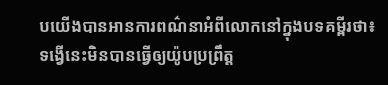បយើងបានអានការពណ៌នាអំពីលោកនៅក្នុងបទគម្ពីរថា៖ ទង្វើនេះមិនបានធ្វើឲ្យយ៉ូបប្រព្រឹត្ត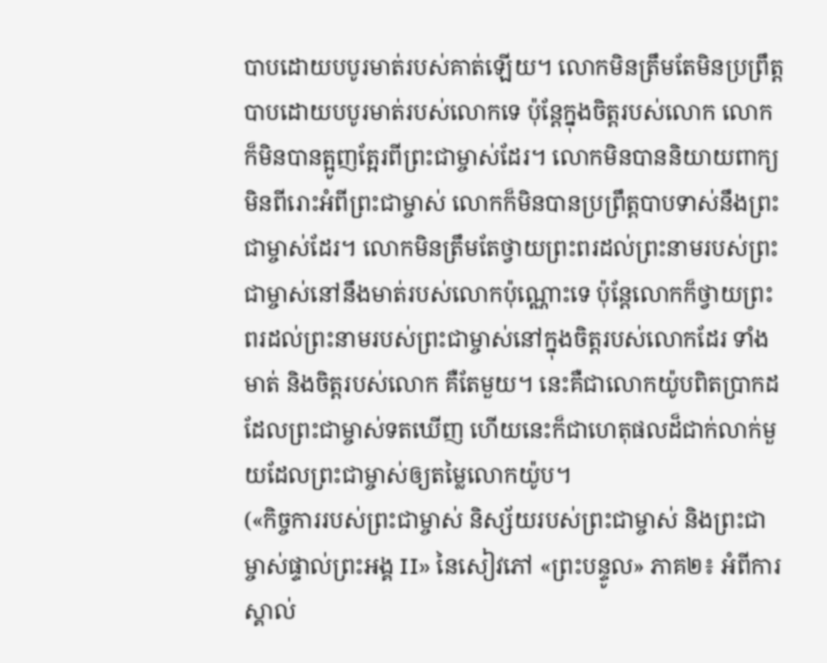បាបដោយបបូរមាត់របស់គាត់ឡើយ។ លោកមិនត្រឹមតែមិនប្រព្រឹត្តបាបដោយបបូរមាត់របស់លោកទេ ប៉ុន្តែក្នុងចិត្តរបស់លោក លោកក៏មិនបានត្អូញត្អែរពីព្រះជាម្ចាស់ដែរ។ លោកមិនបាននិយាយពាក្យមិនពីរោះអំពីព្រះជាម្ចាស់ លោកក៏មិនបានប្រព្រឹត្តបាបទាស់នឹងព្រះជាម្ចាស់ដែរ។ លោកមិនត្រឹមតែថ្វាយព្រះពរដល់ព្រះនាមរបស់ព្រះជាម្ចាស់នៅនឹងមាត់របស់លោកប៉ុណ្ណោះទេ ប៉ុន្តែលោកក៏ថ្វាយព្រះពរដល់ព្រះនាមរបស់ព្រះជាម្ចាស់នៅក្នុងចិត្តរបស់លោកដែរ ទាំងមាត់ និងចិត្តរបស់លោក គឺតែមួយ។ នេះគឺជាលោកយ៉ូបពិតប្រាកដ ដែលព្រះជាម្ចាស់ទតឃើញ ហើយនេះក៏ជាហេតុផលដ៏ជាក់លាក់មួយដែលព្រះជាម្ចាស់ឲ្យតម្លៃលោកយ៉ូប។
(«កិច្ចការរបស់ព្រះជាម្ចាស់ និស្ស័យរបស់ព្រះជាម្ចាស់ និងព្រះជាម្ចាស់ផ្ទាល់ព្រះអង្គ II» នៃសៀវភៅ «ព្រះបន្ទូល» ភាគ២៖ អំពីការស្គាល់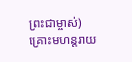ព្រះជាម្ចាស់)
គ្រោះមហន្តរាយ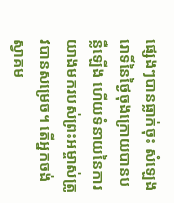ផ្សេងៗបានធ្លាក់ចុះ សំឡេងរោទិ៍នៃថ្ងៃចុងក្រោយបានបន្លឺឡើង ហើយទំនាយនៃការយាងមករបស់ព្រះអម្ចាស់ត្រូវបានសម្រេច។ តើអ្នកចង់ស្វាគម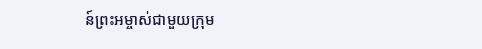ន៍ព្រះអម្ចាស់ជាមួយក្រុម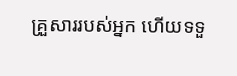គ្រួសាររបស់អ្នក ហើយទទួ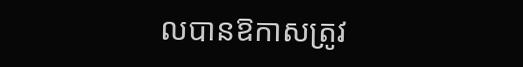លបានឱកាសត្រូវ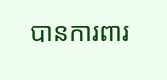បានការពារ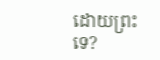ដោយព្រះទេ?